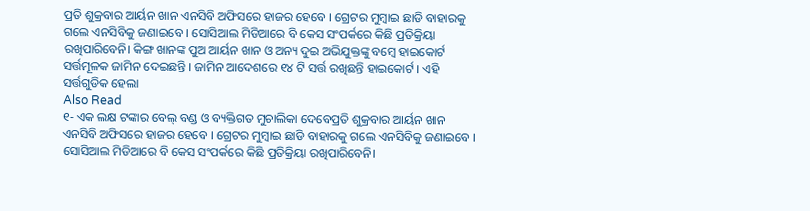ପ୍ରତି ଶୁକ୍ରବାର ଆର୍ୟନ ଖାନ ଏନସିବି ଅଫିସରେ ହାଜର ହେବେ । ଗ୍ରେଟର ମୁମ୍ୱାଇ ଛାଡି ବାହାରକୁ ଗଲେ ଏନସିବିକୁ ଜଣାଇବେ । ସୋସିଆଲ ମିଡିଆରେ ବି କେସ ସଂପର୍କରେ କିଛି ପ୍ରତିକ୍ରିୟା ରଖିପାରିବେନି। କିଙ୍ଗ ଖାନଙ୍କ ପୁଅ ଆର୍ୟନ ଖାନ ଓ ଅନ୍ୟ ଦୁଇ ଅଭିଯୁକ୍ତଙ୍କୁ ବମ୍ୱେ ହାଇକୋର୍ଟ ସର୍ତ୍ତମୂଳକ ଜାମିନ ଦେଇଛନ୍ତି । ଜାମିନ ଆଦେଶରେ ୧୪ ଟି ସର୍ତ୍ତ ରଖିଛନ୍ତି ହାଇକୋର୍ଟ । ଏହି ସର୍ତ୍ତଗୁଡିକ ହେଲା
Also Read
୧- ଏକ ଲକ୍ଷ ଟଙ୍କାର ବେଲ୍ ବଣ୍ଡ ଓ ବ୍ୟକ୍ତିଗତ ମୁଚାଲିକା ଦେବେପ୍ରତି ଶୁକ୍ରବାର ଆର୍ୟନ ଖାନ ଏନସିବି ଅଫିସରେ ହାଜର ହେବେ । ଗ୍ରେଟର ମୁମ୍ୱାଇ ଛାଡି ବାହାରକୁ ଗଲେ ଏନସିବିକୁ ଜଣାଇବେ । ସୋସିଆଲ ମିଡିଆରେ ବି କେସ ସଂପର୍କରେ କିଛି ପ୍ରତିକ୍ରିୟା ରଖିପାରିବେନି।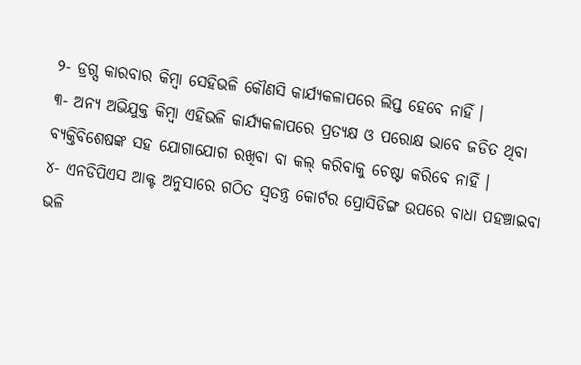୨- ଡ୍ରଗ୍ସ କାରବାର କିମ୍ୱା ସେହିଭଳି କୌଣସି କାର୍ଯ୍ୟକଳାପରେ ଲିପ୍ତ ହେବେ ନାହିଁ ।
୩- ଅନ୍ୟ ଅଭିଯୁକ୍ତ କିମ୍ୱା ଏହିଭଳି କାର୍ଯ୍ୟକଳାପରେ ପ୍ରତ୍ୟକ୍ଷ ଓ ପରୋକ୍ଷ ଭାବେ ଜଡିତ ଥିବା ବ୍ୟକ୍ତିବିଶେଷଙ୍କ ସହ ଯୋଗାଯୋଗ ରଖିବା ବା କଲ୍ କରିବାକୁ ଚେଷ୍ଟା କରିବେ ନାହିଁ ।
୪- ଏନଡିପିଏସ ଆକ୍ଟ ଅନୁସାରେ ଗଠିତ ସ୍ୱତନ୍ତ୍ର କୋର୍ଟର ପ୍ରୋସିଡିଙ୍ଗ ଉପରେ ବାଧା ପହଞ୍ଚାଇବା ଭଳି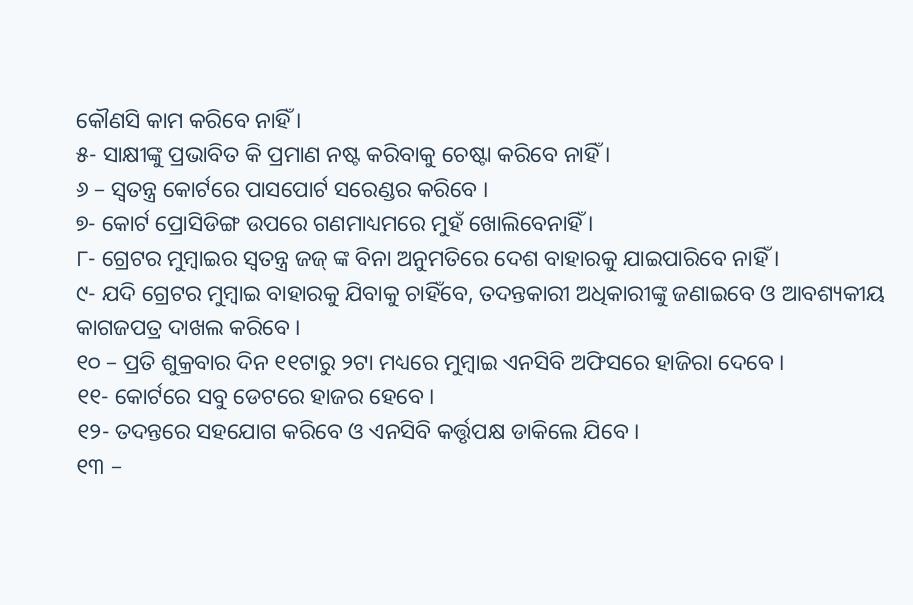କୌଣସି କାମ କରିବେ ନାହିଁ ।
୫- ସାକ୍ଷୀଙ୍କୁ ପ୍ରଭାବିତ କି ପ୍ରମାଣ ନଷ୍ଟ କରିବାକୁ ଚେଷ୍ଟା କରିବେ ନାହିଁ ।
୬ – ସ୍ୱତନ୍ତ୍ର କୋର୍ଟରେ ପାସପୋର୍ଟ ସରେଣ୍ଡର କରିବେ ।
୭- କୋର୍ଟ ପ୍ରୋସିଡିଙ୍ଗ ଉପରେ ଗଣମାଧ୍ୟମରେ ମୁହଁ ଖୋଲିବେନାହିଁ ।
୮- ଗ୍ରେଟର ମୁମ୍ୱାଇର ସ୍ୱତନ୍ତ୍ର ଜଜ୍ ଙ୍କ ବିନା ଅନୁମତିରେ ଦେଶ ବାହାରକୁ ଯାଇପାରିବେ ନାହିଁ ।
୯- ଯଦି ଗ୍ରେଟର ମୁମ୍ୱାଇ ବାହାରକୁ ଯିବାକୁ ଚାହିଁବେ, ତଦନ୍ତକାରୀ ଅଧିକାରୀଙ୍କୁ ଜଣାଇବେ ଓ ଆବଶ୍ୟକୀୟ କାଗଜପତ୍ର ଦାଖଲ କରିବେ ।
୧୦ – ପ୍ରତି ଶୁକ୍ରବାର ଦିନ ୧୧ଟାରୁ ୨ଟା ମଧ୍ୟରେ ମୁମ୍ୱାଇ ଏନସିବି ଅଫିସରେ ହାଜିରା ଦେବେ ।
୧୧- କୋର୍ଟରେ ସବୁ ଡେଟରେ ହାଜର ହେବେ ।
୧୨- ତଦନ୍ତରେ ସହଯୋଗ କରିବେ ଓ ଏନସିବି କର୍ତ୍ତୃପକ୍ଷ ଡାକିଲେ ଯିବେ ।
୧୩ –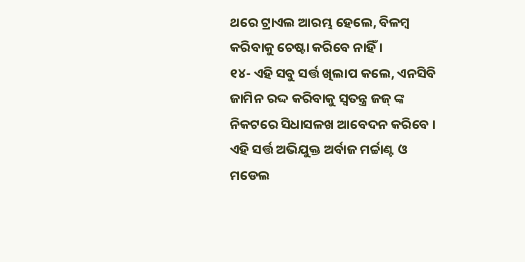ଥରେ ଟ୍ରାଏଲ ଆରମ୍ଭ ହେଲେ, ବିଳମ୍ୱ କରିବାକୁ ଚେଷ୍ଟା କରିବେ ନାହିଁ ।
୧୪- ଏହି ସବୁ ସର୍ତ୍ତ ଖିଲାପ କଲେ, ଏନସିବି ଜାମିନ ରଦ୍ଦ କରିବାକୁ ସ୍ୱତନ୍ତ୍ର ଜଜ୍ ଙ୍କ ନିକଟରେ ସିଧାସଳଖ ଆବେଦନ କରିବେ ।
ଏହି ସର୍ତ୍ତ ଅଭିଯୁକ୍ତ ଅର୍ବାଜ ମର୍ଚ୍ଚାଣ୍ଟ ଓ ମଡେଲ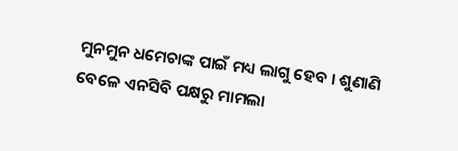ମୁନମୁନ ଧମେଚାଙ୍କ ପାଇଁ ମଧ୍ୟ ଲାଗୁ ହେବ । ଶୁଣାଣି ବେଳେ ଏନସିବି ପକ୍ଷରୁ ମାମଲା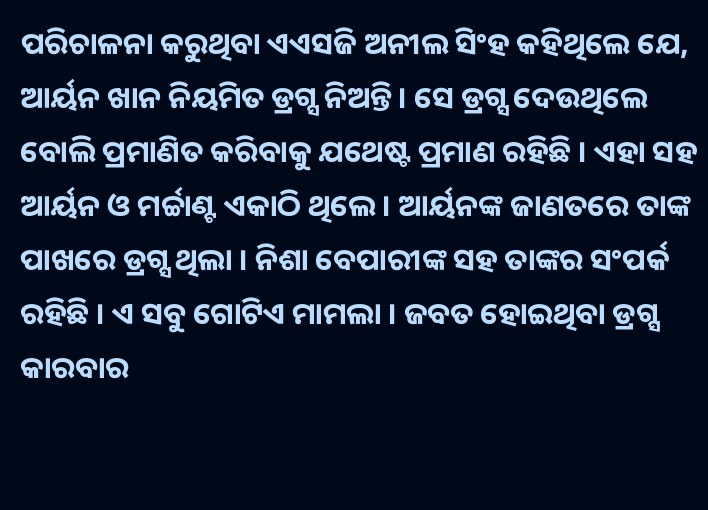ପରିଚାଳନା କରୁଥିବା ଏଏସଜି ଅନୀଲ ସିଂହ କହିଥିଲେ ଯେ, ଆର୍ୟନ ଖାନ ନିୟମିତ ଡ୍ରଗ୍ସ ନିଅନ୍ତି । ସେ ଡ୍ରଗ୍ସ ଦେଉଥିଲେ ବୋଲି ପ୍ରମାଣିତ କରିବାକୁ ଯଥେଷ୍ଟ ପ୍ରମାଣ ରହିଛି । ଏହା ସହ ଆର୍ୟନ ଓ ମର୍ଚ୍ଚାଣ୍ଟ ଏକାଠି ଥିଲେ । ଆର୍ୟନଙ୍କ ଜାଣତରେ ତାଙ୍କ ପାଖରେ ଡ୍ରଗ୍ସ ଥିଲା । ନିଶା ବେପାରୀଙ୍କ ସହ ତାଙ୍କର ସଂପର୍କ ରହିଛି । ଏ ସବୁ ଗୋଟିଏ ମାମଲା । ଜବତ ହୋଇଥିବା ଡ୍ରଗ୍ସ କାରବାର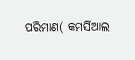ପରିମାଣ( କମର୍ସିଆଲ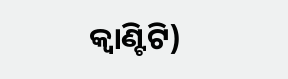କ୍ୱାଣ୍ଟିଟି)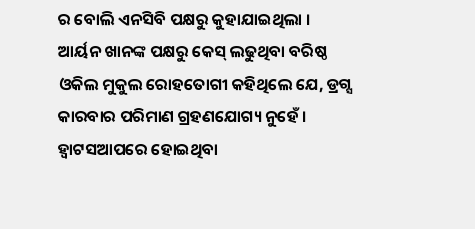ର ବୋଲି ଏନସିବି ପକ୍ଷରୁ କୁହାଯାଇଥିଲା ।
ଆର୍ୟନ ଖାନଙ୍କ ପକ୍ଷରୁ କେସ୍ ଲଢୁଥିବା ବରିଷ୍ଠ ଓକିଲ ମୁକୁଲ ରୋହତୋଗୀ କହିଥିଲେ ଯେ, ଡ୍ରଗ୍ସ କାରବାର ପରିମାଣ ଗ୍ରହଣଯୋଗ୍ୟ ନୁହେଁ । ହ୍ୱାଟସଆପରେ ହୋଇଥିବା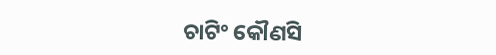ଚାଟିଂ କୌଣସି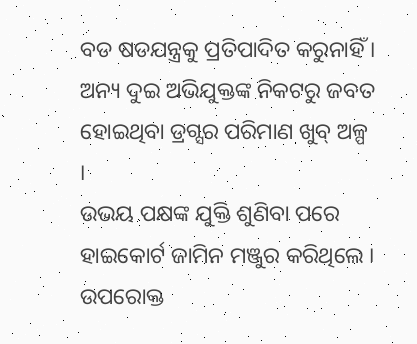ବଡ ଷଡଯନ୍ତ୍ରକୁ ପ୍ରତିପାଦିତ କରୁନାହିଁ । ଅନ୍ୟ ଦୁଇ ଅଭିଯୁକ୍ତଙ୍କ ନିକଟରୁ ଜବତ ହୋଇଥିବା ଡ୍ରଗ୍ସର ପରିମାଣ ଖୁବ୍ ଅଳ୍ପ ।
ଉଭୟ ପକ୍ଷଙ୍କ ଯୁକ୍ତି ଶୁଣିବା ପରେ ହାଇକୋର୍ଟ ଜାମିନ ମଞ୍ଜୁର କରିଥିଲେ । ଉପରୋକ୍ତ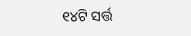୧୪ଟି ସର୍ତ୍ତ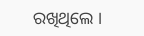ରଖିଥିଲେ ।